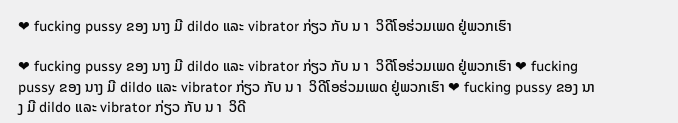❤ fucking pussy ຂອງ ນາງ ມີ dildo ແລະ vibrator ກ່ຽວ ກັບ ນ າ  ວິດີໂອຮ່ວມເພດ ຢູ່ພວກເຮົາ

❤ fucking pussy ຂອງ ນາງ ມີ dildo ແລະ vibrator ກ່ຽວ ກັບ ນ າ  ວິດີໂອຮ່ວມເພດ ຢູ່ພວກເຮົາ ❤ fucking pussy ຂອງ ນາງ ມີ dildo ແລະ vibrator ກ່ຽວ ກັບ ນ າ  ວິດີໂອຮ່ວມເພດ ຢູ່ພວກເຮົາ ❤ fucking pussy ຂອງ ນາງ ມີ dildo ແລະ vibrator ກ່ຽວ ກັບ ນ າ  ວິດີ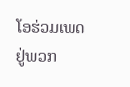ໂອຮ່ວມເພດ ຢູ່ພວກ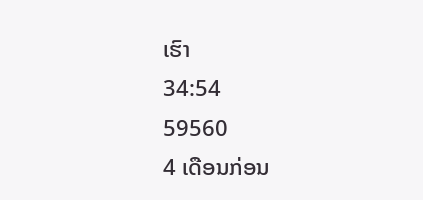ເຮົາ
34:54
59560
4 ເດືອນກ່ອນ